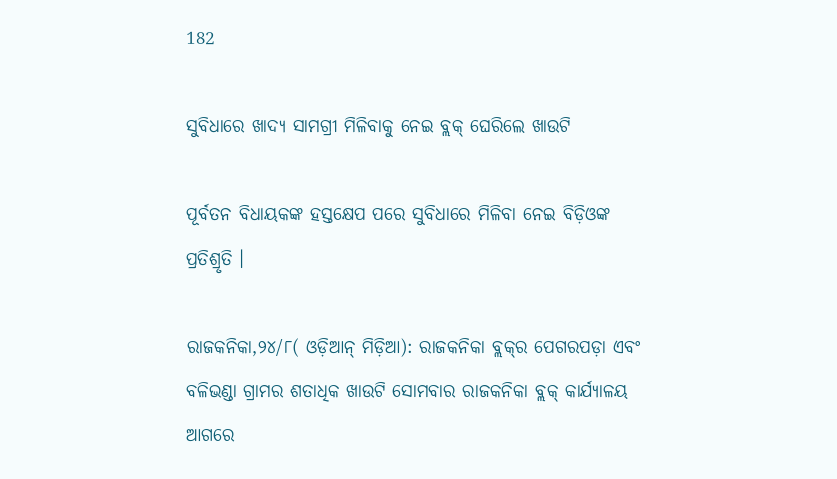182

ସୁବିଧାରେ ଖାଦ୍ୟ ସାମଗ୍ରୀ ମିଳିବାକୁ ନେଇ ବ୍ଲକ୍ ଘେରିଲେ ଖାଉଟି

ପୂର୍ବତନ ବିଧାୟକଙ୍କ ହସ୍ତକ୍ଷେପ ପରେ ସୁବିଧାରେ ମିଳିବା ନେଇ ବିଡ଼ିଓଙ୍କ ପ୍ରତିଶ୍ରୃତି ।

ରାଜକନିକା,୨୪/୮( ଓଡ଼ିଆନ୍ ମିଡ଼ିଆ): ରାଜକନିକା ବ୍ଲକ୍‌ର ପେଗରପଡ଼ା ଏବଂ ବଳିଭଣ୍ଡା ଗ୍ରାମର ଶତାଧିକ ଖାଉଟି ସୋମବାର ରାଜକନିକା ବ୍ଲକ୍ କାର୍ଯ୍ୟାଳୟ ଆଗରେ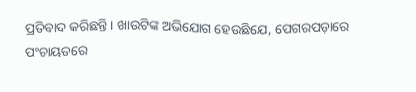ପ୍ରତିବାଦ କରିଛନ୍ତି । ଖାଉଟିଙ୍କ ଅଭିଯୋଗ ହେଉଛିଯେ, ପେଗରପଡ଼ାରେ ପଂଚାୟତରେ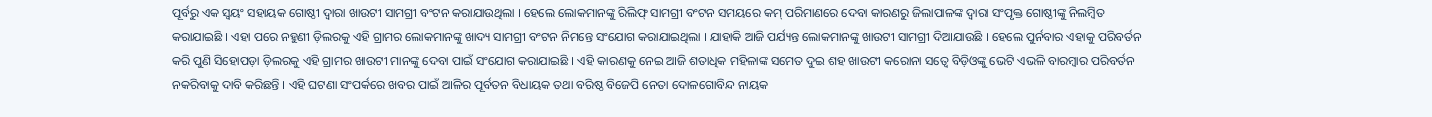ପୂର୍ବରୁ ଏକ ସ୍ୱୟଂ ସହାୟକ ଗୋଷ୍ଠୀ ଦ୍ୱାରା ଖାଉଟୀ ସାମଗ୍ରୀ ବଂଟନ କରାଯାଉଥିଲା । ହେଲେ ଲୋକମାନଙ୍କୁ ରିଲିଫ୍ ସାମଗ୍ରୀ ବଂଟନ ସମୟରେ କମ୍ ପରିମାଣରେ ଦେବା କାରଣରୁ ଜିଲାପାଳଙ୍କ ଦ୍ୱାରା ସଂପୃକ୍ତ ଗୋଷ୍ଠୀଙ୍କୁ ନିଲମ୍ବିତ କରାଯାଇଛି । ଏହା ପରେ ନହୁଣୀ ଡ଼ିଲରକୁ ଏହି ଗ୍ରାମର ଲୋକମାନଙ୍କୁ ଖାଦ୍ୟ ସାମଗ୍ରୀ ବଂଟନ ନିମନ୍ତେ ସଂଯୋଗ କରାଯାଇଥିଲା । ଯାହାକି ଆଜି ପର୍ଯ୍ୟନ୍ତ ଲୋକମାନଙ୍କୁ ଖାଉଟୀ ସାମଗ୍ରୀ ଦିଆଯାଉଛି । ହେଲେ ପୁର୍ନବାର ଏହାକୁ ପରିବର୍ତନ କରି ପୁଣି ସିହୋପଡ଼ା ଡ଼ିଲରକୁ ଏହି ଗ୍ରାମର ଖାଉଟୀ ମାନଙ୍କୁ ଦେବା ପାଇଁ ସଂଯୋଗ କରାଯାଇଛି । ଏହି କାରଣକୁ ନେଇ ଆଜି ଶତାଧିକ ମହିଳାଙ୍କ ସମେତ ଦୁଇ ଶହ ଖାଉଟୀ କରୋନା ସତ୍ୱେ ବିଡ଼ିଓଙ୍କୁ ଭେଟି ଏଭଳି ବାରମ୍ବାର ପରିବର୍ତନ ନକରିବାକୁ ଦାବି କରିଛନ୍ତି । ଏହି ଘଟଣା ସଂପର୍କରେ ଖବର ପାଇଁ ଆଳିର ପୂର୍ବତନ ବିଧାୟକ ତଥା ବରିଷ୍ଠ ବିଜେପି ନେତା ଦୋଳଗୋବିନ୍ଦ ନାୟକ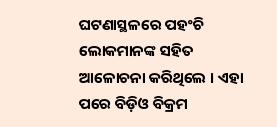ଘଟଣାସ୍ଥଳରେ ପହଂଚି ଲୋକମାନଙ୍କ ସହିତ ଆଳୋଚନା କରିଥିଲେ । ଏହା ପରେ ବିଡ଼ିଓ ବିକ୍ରମ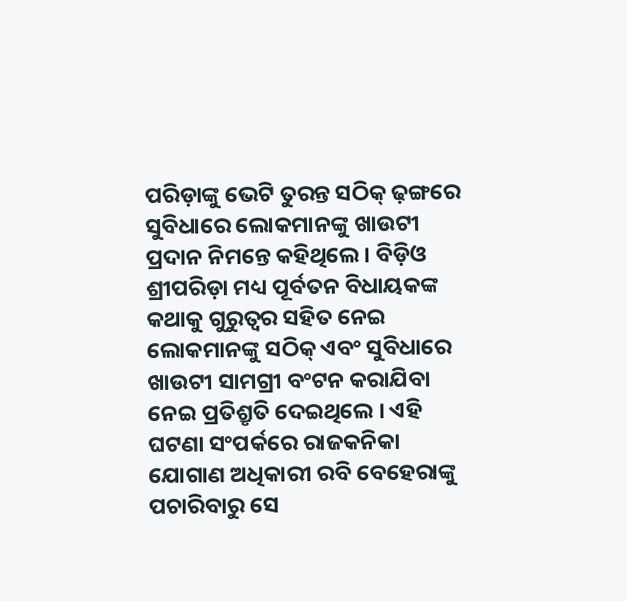ପରିଡ଼ାଙ୍କୁ ଭେଟି ତୁରନ୍ତ ସଠିକ୍ ଢ଼ଙ୍ଗରେ ସୁବିଧାରେ ଲୋକମାନଙ୍କୁ ଖାଉଟୀ ପ୍ରଦାନ ନିମନ୍ତେ କହିଥିଲେ । ବିଡ଼ିଓ ଶ୍ରୀପରିଡ଼ା ମଧ୍ୟ ପୂର୍ବତନ ବିଧାୟକଙ୍କ କଥାକୁ ଗୁରୁତ୍ୱର ସହିତ ନେଇ ଲୋକମାନଙ୍କୁ ସଠିକ୍ ଏବଂ ସୁବିଧାରେ ଖାଉଟୀ ସାମଗ୍ରୀ ବଂଟନ କରାଯିବା ନେଇ ପ୍ରତିଶ୍ରୃତି ଦେଇଥିଲେ । ଏହି ଘଟଣା ସଂପର୍କରେ ରାଜକନିକା ଯୋଗାଣ ଅଧିକାରୀ ରବି ବେହେରାଙ୍କୁ ପଚାରିବାରୁ ସେ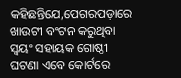କହିଛନ୍ତିଯେ,ପେଗରପଡ଼ାରେ ଖାଉଟୀ ବଂଟନ କରୁଥିବା ସ୍ୱୟଂ ସହାୟକ ଗୋଷ୍ଠୀ ଘଟଣା ଏବେ କୋର୍ଟରେ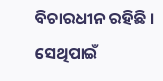ବିଚାରଧୀନ ରହିଛି । ସେଥିପାଇଁ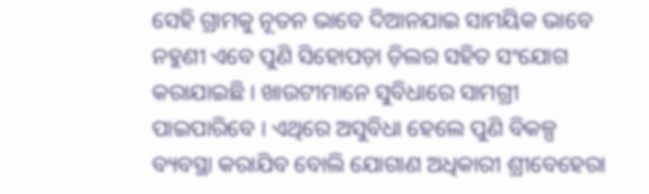ସେହି ଗ୍ରାମକୁ ନୂତନ ଭାବେ ଦିଆନଯାଇ ସାମୟିକ ଭାବେ ନହୁଣୀ ଏବେ ପୁଣି ସିହୋପଡ଼ା ଡ଼ିଲର ସହିତ ସଂଯୋଗ କରାଯାଇଛି । ଖାଉଟୀମାନେ ସୁବିଧାରେ ସାମଗ୍ରୀ ପାଇପାରିବେ । ଏଥିରେ ଅସୁବିଧା ହେଲେ ପୁଣି ବିକଳ୍ପ ବ୍ୟବସ୍ଥା କରାଯିବ ବୋଲି ଯୋଗାଣ ଅଧିକାରୀ ଶ୍ରୀବେହେରା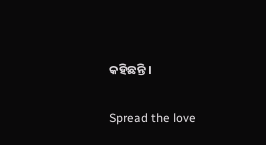କହିଛନ୍ତି ।

Spread the love